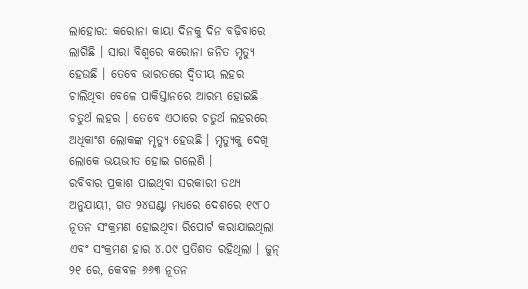ଲାହୋର: କରୋନା କାୟା ଦିନକୁ ଦିନ ବଢ଼ିବାରେ ଲାଗିଛି । ସାରା ବିଶ୍ୱରେ କରୋନା ଜନିତ ମୃତ୍ୟୁ ହେଉଛି । ତେବେ ଭାରତରେ ଦ୍ୱିତୀୟ ଲହର ଚାଲିଥିବା ବେଳେ ପାକିସ୍ତାନରେ ଆରମ୍ଭ ହୋଇଛି ଚତୁର୍ଥ ଲହର । ତେବେ ଏଠାରେ ଚତୁର୍ଥ ଲହରରେ ଅଧିକାଂଶ ଲୋକଙ୍କ ମୃତ୍ୟୁ ହେଉଛି । ମୃତ୍ୟୁକୁ ଦେଖି ଲୋକେ ଭୟଭୀତ ହୋଇ ଗଲେଣି ।
ରବିବାର ପ୍ରକାଶ ପାଇଥିବା ସରକାରୀ ତଥ୍ୟ ଅନୁଯାୟୀ, ଗତ ୨୪ଘଣ୍ଟା ମଧ୍ୟରେ ଦେଶରେ ୧୯୮୦ ନୂତନ ସଂକ୍ରମଣ ହୋଇଥିବା ରିପୋର୍ଟ କରାଯାଇଥିଲା ଏବଂ ସଂକ୍ରମଣ ହାର ୪.୦୯ ପ୍ରତିଶତ ରହିଥିଲା । ଜୁନ୍ ୨୧ ରେ, କେବଳ ୬୬୩ ନୂତନ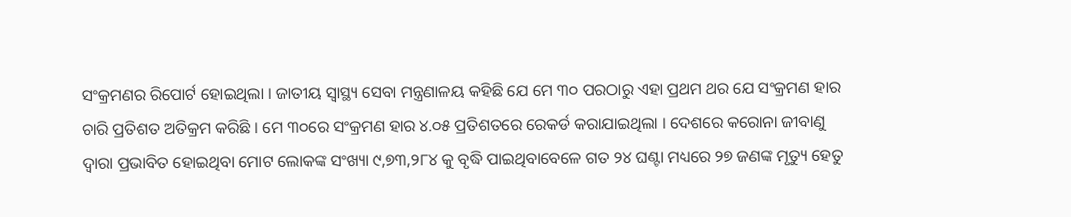ସଂକ୍ରମଣର ରିପୋର୍ଟ ହୋଇଥିଲା । ଜାତୀୟ ସ୍ୱାସ୍ଥ୍ୟ ସେବା ମନ୍ତ୍ରଣାଳୟ କହିଛି ଯେ ମେ ୩୦ ପରଠାରୁ ଏହା ପ୍ରଥମ ଥର ଯେ ସଂକ୍ରମଣ ହାର ଚାରି ପ୍ରତିଶତ ଅତିକ୍ରମ କରିଛି । ମେ ୩୦ରେ ସଂକ୍ରମଣ ହାର ୪.୦୫ ପ୍ରତିଶତରେ ରେକର୍ଡ କରାଯାଇଥିଲା । ଦେଶରେ କରୋନା ଜୀବାଣୁ ଦ୍ୱାରା ପ୍ରଭାବିତ ହୋଇଥିବା ମୋଟ ଲୋକଙ୍କ ସଂଖ୍ୟା ୯,୭୩,୨୮୪ କୁ ବୃଦ୍ଧି ପାଇଥିବାବେଳେ ଗତ ୨୪ ଘଣ୍ଟା ମଧ୍ୟରେ ୨୭ ଜଣଙ୍କ ମୃତ୍ୟୁ ହେତୁ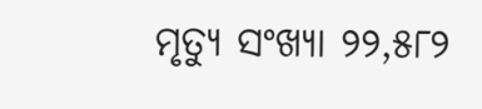ମୃତ୍ୟୁ ସଂଖ୍ୟା ୨୨,୫୮୨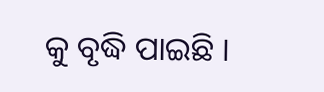କୁ ବୃଦ୍ଧି ପାଇଛି ।